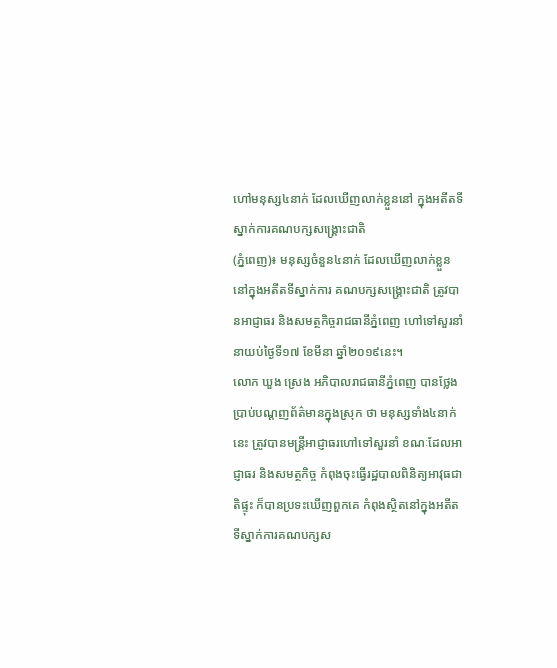ហៅមនុស្ស៤នាក់ ដែលឃើញលាក់ខ្លួននៅ ក្នុងអតីតទីស្នាក់ការគណបក្សសង្គ្រោះជាតិ
(ភ្នំពេញ)៖ មនុស្សចំនួន៤នាក់ ដែលឃើញលាក់ខ្លួន នៅក្នុងអតីតទីស្នាក់ការ គណបក្សសង្គ្រោះជាតិ ត្រូវបានអាជ្ញាធរ និងសមត្ថកិច្ចរាជធានីភ្នំពេញ ហៅទៅសួរនាំ នាយប់ថ្ងៃទី១៧ ខែមីនា ឆ្នាំ២០១៩នេះ។
លោក ឃួង ស្រេង អភិបាលរាជធានីភ្នំពេញ បានថ្លែងប្រាប់បណ្តញព័ត៌មានក្នុងស្រុក ថា មនុស្សទាំង៤នាក់នេះ ត្រូវបានមន្រ្តីអាជ្ញាធរហៅទៅសួរនាំ ខណៈដែលអាជ្ញាធរ និងសមត្ថកិច្ច កំពុងចុះធ្វើរដ្ឋបាលពិនិត្យអាវុធជាតិផ្ទុះ ក៏បានប្រទះឃើញពួកគេ កំពុងស្ថិតនៅក្នុងអតីតទីស្នាក់ការគណបក្សស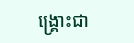ង្គ្រោះជា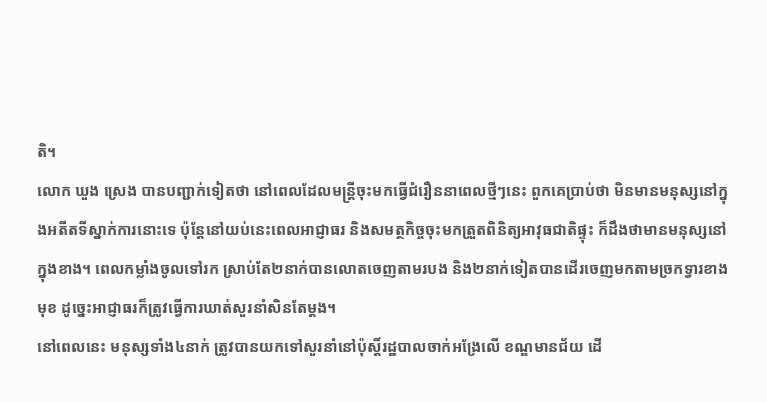តិ។
លោក ឃួង ស្រេង បានបញ្ជាក់ទៀតថា នៅពេលដែលមន្រ្តីចុះមកធ្វើជំរឿននាពេលថ្មីៗនេះ ពួកគេប្រាប់ថា មិនមានមនុស្សនៅក្នុងអតីតទីស្នាក់ការនោះទេ ប៉ុន្តែនៅយប់នេះពេលអាជ្ញាធរ និងសមត្ថកិច្ចចុះមកត្រួតពិនិត្យអាវុធជាតិផ្ទុះ ក៏ដឹងថាមានមនុស្សនៅក្នុងខាង។ ពេលកម្លាំងចូលទៅរក ស្រាប់តែ២នាក់បានលោតចេញតាមរបង និង២នាក់ទៀតបានដើរចេញមកតាមច្រកទ្វារខាងមុខ ដូច្នេះអាជ្ញាធរក៏ត្រូវធ្វើការឃាត់សួរនាំសិនតែម្តង។
នៅពេលនេះ មនុស្សទាំង៤នាក់ ត្រូវបានយកទៅសួរនាំនៅប៉ុស្តិ៍រដ្ឋបាលចាក់អង្រែលើ ខណ្ឌមានជ័យ ដើ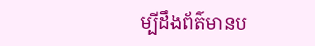ម្បីដឹងព័ត៌មានប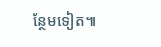ន្ថែមទៀត៕